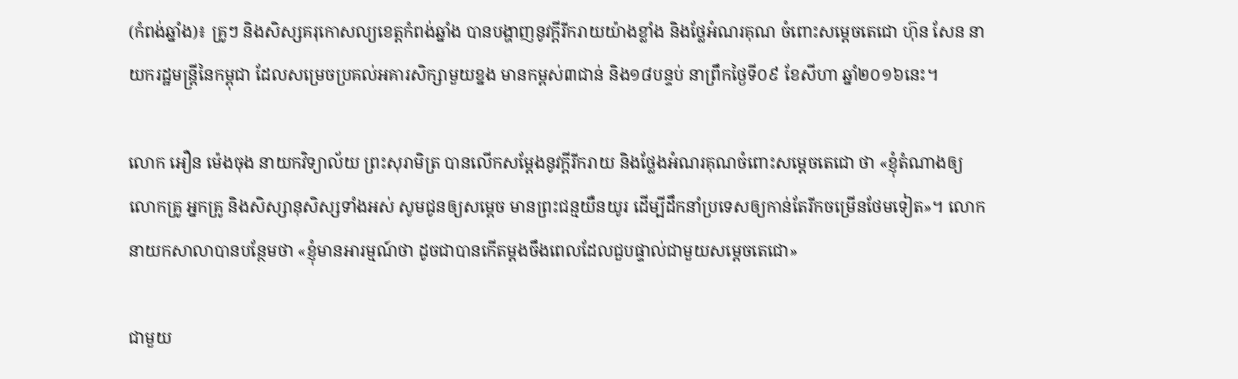(កំពង់ឆ្នាំង)៖ គ្រូៗ និងសិស្សគរុកោសល្យខេត្តកំពង់ឆ្នាំង បានបង្ហាញនូវក្ដីរីករាយយ៉ាងខ្លាំង និងថ្លែអំណរគុណ ចំពោះសម្ដេចតេជោ ហ៊ុន សែន នាយករដ្ឋមន្ដ្រីនៃកម្ពុជា ដែលសម្រេចប្រគល់អគារសិក្សាមួយខ្នង មានកម្ពស់៣ជាន់ និង១៨បន្ទប់ នាព្រឹកថ្ងៃទី០៩ ខែសីហា ឆ្នាំ២០១៦នេះ។

លោក អឿន ម៉េងចុង នាយកវិទ្យាល័យ ព្រះសុរាមិត្រ បានលើកសម្ដែងនូវក្ដីរីករាយ និងថ្លែងអំណរគុណចំពោះសម្ដេចតេជោ ថា «ខ្ញុំតំណាងឲ្យលោកគ្រូ អ្នកគ្រូ និងសិស្សានុសិស្សទាំងអស់ សូមជូនឲ្យសម្ដេច មានព្រះជន្មយឺនយូរ ដើម្បីដឹកនាំប្រទេសឲ្យកាន់តែរីកចម្រើនថែមទៀត»។ លោកនាយកសាលាបានបន្ថែមថា «ខ្ញុំមានអារម្មណ៍ថា ដូចជាបានកើតម្ដងចឹងពេលដែលជួបផ្ទាល់ជាមួយសម្ដេចតេជោ»

ជាមួយ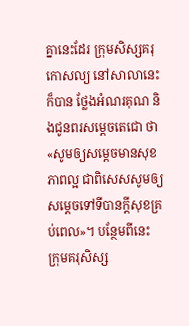គ្នានេះដែរ ក្រុមសិស្សគរុកោសល្យ នៅសាលានេះក៏បាន ថ្លែងអំណរគុណ និងជូនពរសម្ដេចតេជោ ថា «សូមឲ្យសម្ដេចមានសុខភាពល្អ ជាពិសេសសូមឲ្យសម្ដេចទៅទីបានក្ដីសុខគ្រប់ពេល»។ បន្ថែមពីនេះ ក្រុមគរុសិស្ស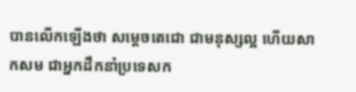បានលើកឡើងថា សម្ដេចតេជោ ជាមនុស្សល្អ ហើយសាកសម ជាអ្នកដឹកនាំប្រទេសក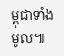ម្ពុជាទាំងមូល៕